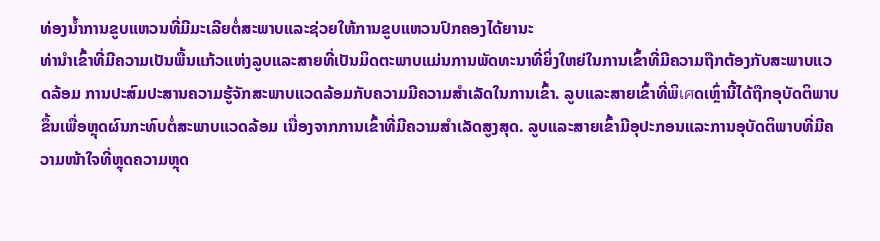ທ່ອງນ້ຳການຂູບແຫວນທີ່ມີມະເລີຍຕໍ່ສະພາບແລະຊ່ວຍໃຫ້ການຂູບແຫວນປົກຄອງໄດ້ຍານະ
ທ່ານຳເຂົ້າທີ່ມີຄວາມເປັນພື້ນແກ້ວແຫ່ງລູບແລະສາຍທີ່ເປັນມິດຕະພາບແມ່ນການພັດທະນາທີ່ຍິ່ງໃຫຍ່ໃນການເຂົ້າທີ່ມີຄວາມຖືກຕ້ອງກັບສະພາບແວດລ້ອມ ການປະສົມປະສານຄວາມຮູ້ຈັກສະພາບແວດລ້ອມກັບຄວາມມີຄວາມສຳເລັດໃນການເຂົ້າ. ລູບແລະສາຍເຂົ້າທີ່ພິเศດເຫຼົ່ານີ້ໄດ້ຖືກອຸບັດຕິພາບຂຶ້ນເພື່ອຫຼຸດຜົນກະທົບຕໍ່ສະພາບແວດລ້ອມ ເນື່ອງຈາກການເຂົ້າທີ່ມີຄວາມສຳເລັດສູງສຸດ. ລູບແລະສາຍເຂົ້າມີອຸປະກອນແລະການອຸບັດຕິພາບທີ່ມີຄວາມໜ້າໃຈທີ່ຫຼຸດຄວາມຫຼຸດ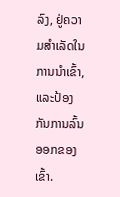ລົງ, ຢູ່ຄວາມສຳເລັດໃນການນຳເຂົ້າ, ແລະປ້ອງກັນການລົ້ນອອກຂອງເຂົ້າ.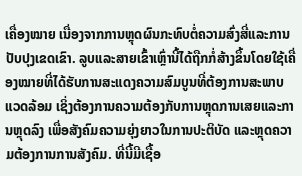ເຄື່ອງໝາຍ ເນື່ອງຈາກການຫຼຸດຜົນກະທົບຕໍ່ຄວາມສົ່ງສີ່ແລະການປັບປຸງເຂດເຂົາ. ລູບແລະສາຍເຂົ້າເຫຼົ່ານີ້ໄດ້ຖືກກໍ່ສ້າງຂຶ້ນໂດຍໃຊ້ເຄື່ອງໝາຍທີ່ໄດ້ຮັບການສະແດງຄວາມສົມບູນທີ່ຕ້ອງການສະພາບແວດລ້ອມ ເຊິ່ງຕ້ອງການຄວາມຕ້ອງກັບການຫຼຸດການເສຍແລະການຫຼຸດລົງ ເພື່ອສັງຄົມຄວາມຍຸ່ງຍາວໃນການປະຕິບັດ ແລະຫຼຸດຄວາມຕ້ອງການການສັງຄົມ. ທີ່ນີ້ມີເຊື້ອ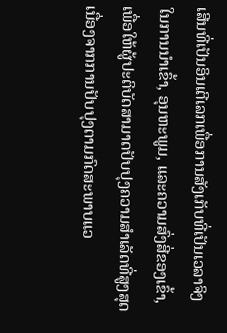ເສີນທີ່ເປັນອິນເຕີເລກເພື່ອການສັງເກັບທີ່ເປັນເວລາຈິງ ໃນການນຳເຂົ້າ, ອຸນຫະພູມ, ແລະຄວາມສົ່ງສີ່ຂອງເຂົ້າ, ເພື່ອໃຫ້ຜູ້ປະຕິບັດສາມາດປັບປຸງຄວາມສຳເລັດທີ່ສູງສຸດ ເນື່ອງຈາກການປັບປຸງຕາມກົດສະພາບແວ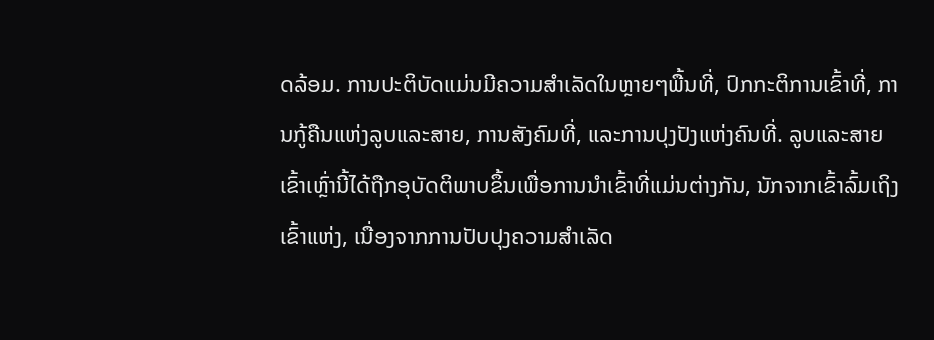ດລ້ອມ. ການປະຕິບັດແມ່ນມີຄວາມສຳເລັດໃນຫຼາຍໆພື້ນທີ່, ປົກກະຕິການເຂົ້າທີ່, ການກູ້ຄືນແຫ່ງລູບແລະສາຍ, ການສັງຄົມທີ່, ແລະການປຸງປັງແຫ່ງຄົນທີ່. ລູບແລະສາຍເຂົ້າເຫຼົ່ານີ້ໄດ້ຖືກອຸບັດຕິພາບຂຶ້ນເພື່ອການນຳເຂົ້າທີ່ແມ່ນຕ່າງກັນ, ນັກຈາກເຂົ້າລົ້ມເຖິງເຂົ້າແຫ່ງ, ເນື່ອງຈາກການປັບປຸງຄວາມສຳເລັດ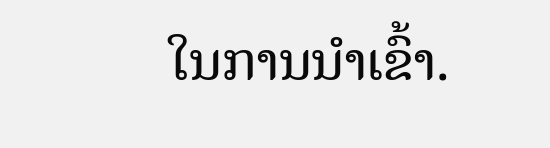ໃນການນຳເຂົ້າ.